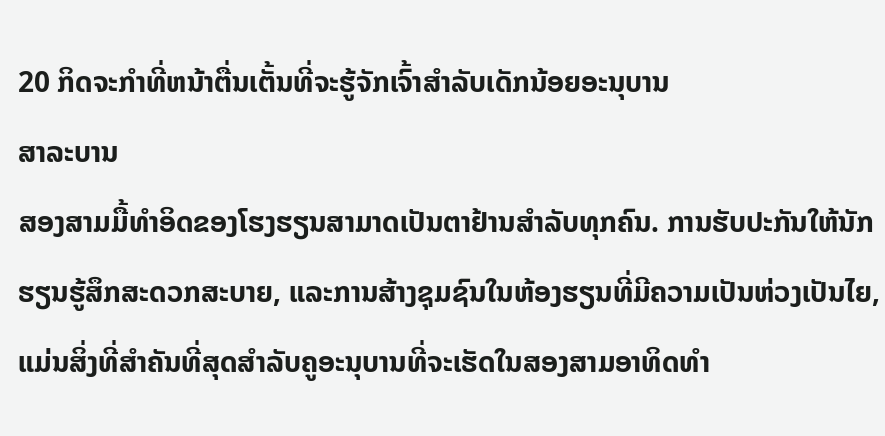20 ກິດຈະກໍາທີ່ຫນ້າຕື່ນເຕັ້ນທີ່ຈະຮູ້ຈັກເຈົ້າສໍາລັບເດັກນ້ອຍອະນຸບານ
ສາລະບານ
ສອງສາມມື້ທຳອິດຂອງໂຮງຮຽນສາມາດເປັນຕາຢ້ານສຳລັບທຸກຄົນ. ການຮັບປະກັນໃຫ້ນັກຮຽນຮູ້ສຶກສະດວກສະບາຍ, ແລະການສ້າງຊຸມຊົນໃນຫ້ອງຮຽນທີ່ມີຄວາມເປັນຫ່ວງເປັນໄຍ, ແມ່ນສິ່ງທີ່ສໍາຄັນທີ່ສຸດສໍາລັບຄູອະນຸບານທີ່ຈະເຮັດໃນສອງສາມອາທິດທໍາ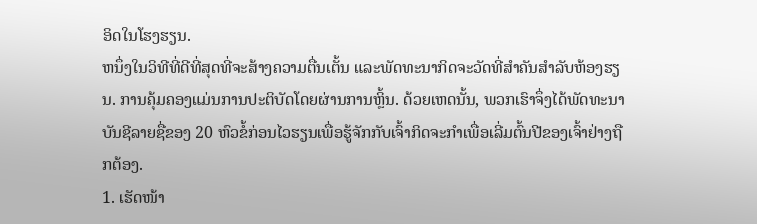ອິດໃນໂຮງຮຽນ.
ຫນຶ່ງໃນວິທີທີ່ດີທີ່ສຸດທີ່ຈະສ້າງຄວາມຕື່ນເຕັ້ນ ແລະພັດທະນາກິດຈະວັດທີ່ສໍາຄັນສໍາລັບຫ້ອງຮຽນ. ການຄຸ້ມຄອງແມ່ນການປະຕິບັດໂດຍຜ່ານການຫຼິ້ນ. ດ້ວຍເຫດນັ້ນ, ພວກເຮົາຈຶ່ງໄດ້ພັດທະນາບັນຊີລາຍຊື່ຂອງ 20 ຫົວຂໍ້ກ່ອນໄວຮຽນເພື່ອຮູ້ຈັກກັບເຈົ້າກິດຈະກໍາເພື່ອເລີ່ມຕົ້ນປີຂອງເຈົ້າຢ່າງຖືກຕ້ອງ.
1. ເຮັດໜ້າ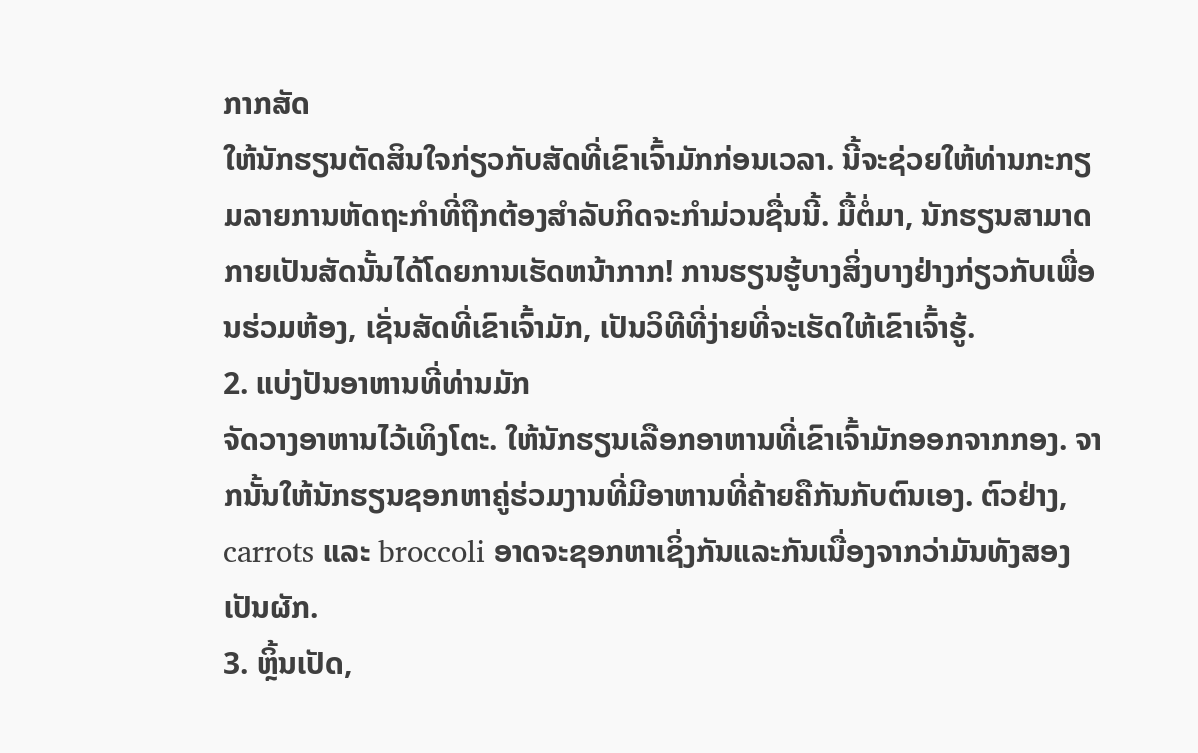ກາກສັດ
ໃຫ້ນັກຮຽນຕັດສິນໃຈກ່ຽວກັບສັດທີ່ເຂົາເຈົ້າມັກກ່ອນເວລາ. ນີ້ຈະຊ່ວຍໃຫ້ທ່ານກະກຽມລາຍການຫັດຖະກໍາທີ່ຖືກຕ້ອງສໍາລັບກິດຈະກໍາມ່ວນຊື່ນນີ້. ມື້ຕໍ່ມາ, ນັກຮຽນສາມາດກາຍເປັນສັດນັ້ນໄດ້ໂດຍການເຮັດຫນ້າກາກ! ການຮຽນຮູ້ບາງສິ່ງບາງຢ່າງກ່ຽວກັບເພື່ອນຮ່ວມຫ້ອງ, ເຊັ່ນສັດທີ່ເຂົາເຈົ້າມັກ, ເປັນວິທີທີ່ງ່າຍທີ່ຈະເຮັດໃຫ້ເຂົາເຈົ້າຮູ້.
2. ແບ່ງປັນອາຫານທີ່ທ່ານມັກ
ຈັດວາງອາຫານໄວ້ເທິງໂຕະ. ໃຫ້ນັກຮຽນເລືອກອາຫານທີ່ເຂົາເຈົ້າມັກອອກຈາກກອງ. ຈາກນັ້ນໃຫ້ນັກຮຽນຊອກຫາຄູ່ຮ່ວມງານທີ່ມີອາຫານທີ່ຄ້າຍຄືກັນກັບຕົນເອງ. ຕົວຢ່າງ, carrots ແລະ broccoli ອາດຈະຊອກຫາເຊິ່ງກັນແລະກັນເນື່ອງຈາກວ່າມັນທັງສອງເປັນຜັກ.
3. ຫຼິ້ນເປັດ,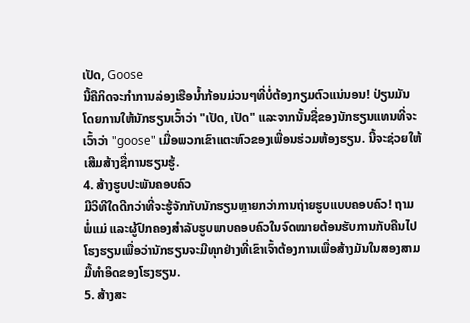ເປັດ, Goose
ນີ້ຄືກິດຈະກຳການລ່ອງເຮືອນ້ຳກ້ອນມ່ວນໆທີ່ບໍ່ຕ້ອງກຽມຕົວແນ່ນອນ! ປ່ຽນມັນໂດຍການໃຫ້ນັກຮຽນເວົ້າວ່າ "ເປັດ, ເປັດ" ແລະຈາກນັ້ນຊື່ຂອງນັກຮຽນແທນທີ່ຈະເວົ້າວ່າ "goose" ເມື່ອພວກເຂົາແຕະຫົວຂອງເພື່ອນຮ່ວມຫ້ອງຮຽນ. ນີ້ຈະຊ່ວຍໃຫ້ເສີມສ້າງຊື່ການຮຽນຮູ້.
4. ສ້າງຮູບປະພັນຄອບຄົວ
ມີວິທີໃດດີກວ່າທີ່ຈະຮູ້ຈັກກັບນັກຮຽນຫຼາຍກວ່າການຖ່າຍຮູບແບບຄອບຄົວ! ຖາມພໍ່ແມ່ ແລະຜູ້ປົກຄອງສຳລັບຮູບພາບຄອບຄົວໃນຈົດໝາຍຕ້ອນຮັບການກັບຄືນໄປໂຮງຮຽນເພື່ອວ່ານັກຮຽນຈະມີທຸກຢ່າງທີ່ເຂົາເຈົ້າຕ້ອງການເພື່ອສ້າງມັນໃນສອງສາມມື້ທຳອິດຂອງໂຮງຮຽນ.
5. ສ້າງສະ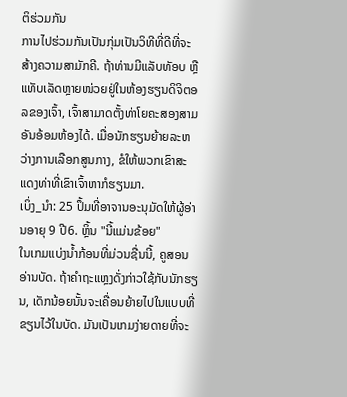ຕິຮ່ວມກັນ
ການໄປຮ່ວມກັນເປັນກຸ່ມເປັນວິທີທີ່ດີທີ່ຈະສ້າງຄວາມສາມັກຄີ. ຖ້າທ່ານມີແລັບທັອບ ຫຼືແທັບເລັດຫຼາຍໜ່ວຍຢູ່ໃນຫ້ອງຮຽນດິຈິຕອລຂອງເຈົ້າ, ເຈົ້າສາມາດຕັ້ງທ່າໂຍຄະສອງສາມອັນອ້ອມຫ້ອງໄດ້. ເມື່ອນັກຮຽນຍ້າຍລະຫວ່າງການເລືອກສູນກາງ, ຂໍໃຫ້ພວກເຂົາສະແດງທ່າທີ່ເຂົາເຈົ້າຫາກໍຮຽນມາ.
ເບິ່ງ_ນຳ: 25 ປຶ້ມທີ່ອາຈານອະນຸມັດໃຫ້ຜູ້ອ່ານອາຍຸ 9 ປີ6. ຫຼິ້ນ "ນີ້ແມ່ນຂ້ອຍ"
ໃນເກມແບ່ງນ້ຳກ້ອນທີ່ມ່ວນຊື່ນນີ້, ຄູສອນອ່ານບັດ. ຖ້າຄໍາຖະແຫຼງດັ່ງກ່າວໃຊ້ກັບນັກຮຽນ, ເດັກນ້ອຍນັ້ນຈະເຄື່ອນຍ້າຍໄປໃນແບບທີ່ຂຽນໄວ້ໃນບັດ. ມັນເປັນເກມງ່າຍດາຍທີ່ຈະ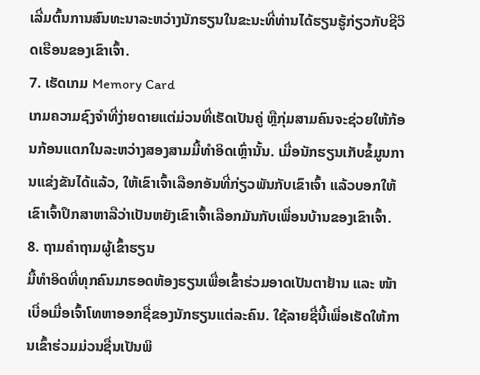ເລີ່ມຕົ້ນການສົນທະນາລະຫວ່າງນັກຮຽນໃນຂະນະທີ່ທ່ານໄດ້ຮຽນຮູ້ກ່ຽວກັບຊີວິດເຮືອນຂອງເຂົາເຈົ້າ.
7. ເຮັດເກມ Memory Card
ເກມຄວາມຊົງຈຳທີ່ງ່າຍດາຍແຕ່ມ່ວນທີ່ເຮັດເປັນຄູ່ ຫຼືກຸ່ມສາມຄົນຈະຊ່ວຍໃຫ້ກ້ອນກ້ອນແຕກໃນລະຫວ່າງສອງສາມມື້ທຳອິດເຫຼົ່ານັ້ນ. ເມື່ອນັກຮຽນເກັບຂໍ້ມູນການແຂ່ງຂັນໄດ້ແລ້ວ, ໃຫ້ເຂົາເຈົ້າເລືອກອັນທີ່ກ່ຽວພັນກັບເຂົາເຈົ້າ ແລ້ວບອກໃຫ້ເຂົາເຈົ້າປຶກສາຫາລືວ່າເປັນຫຍັງເຂົາເຈົ້າເລືອກມັນກັບເພື່ອນບ້ານຂອງເຂົາເຈົ້າ.
8. ຖາມຄຳຖາມຜູ້ເຂົ້າຮຽນ
ມື້ທຳອິດທີ່ທຸກຄົນມາຮອດຫ້ອງຮຽນເພື່ອເຂົ້າຮ່ວມອາດເປັນຕາຢ້ານ ແລະ ໜ້າເບື່ອເມື່ອເຈົ້າໂທຫາອອກຊື່ຂອງນັກຮຽນແຕ່ລະຄົນ. ໃຊ້ລາຍຊື່ນີ້ເພື່ອເຮັດໃຫ້ການເຂົ້າຮ່ວມມ່ວນຊື່ນເປັນພິ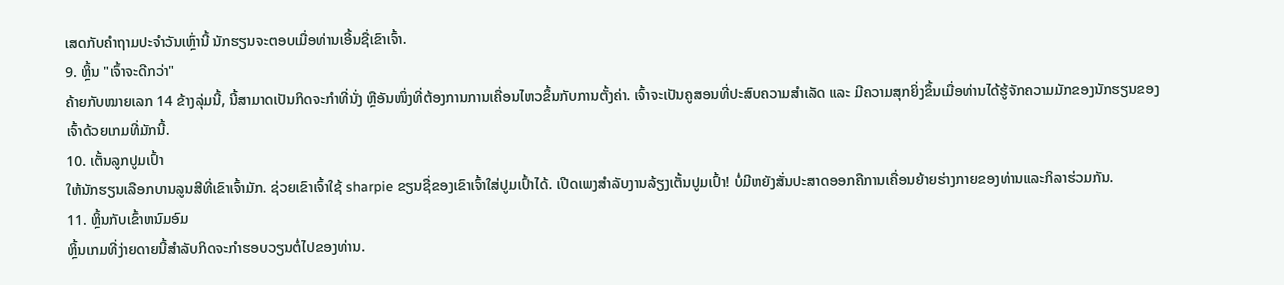ເສດກັບຄຳຖາມປະຈຳວັນເຫຼົ່ານີ້ ນັກຮຽນຈະຕອບເມື່ອທ່ານເອີ້ນຊື່ເຂົາເຈົ້າ.
9. ຫຼິ້ນ "ເຈົ້າຈະດີກວ່າ"
ຄ້າຍກັບໝາຍເລກ 14 ຂ້າງລຸ່ມນີ້, ນີ້ສາມາດເປັນກິດຈະກຳທີ່ນັ່ງ ຫຼືອັນໜຶ່ງທີ່ຕ້ອງການການເຄື່ອນໄຫວຂຶ້ນກັບການຕັ້ງຄ່າ. ເຈົ້າຈະເປັນຄູສອນທີ່ປະສົບຄວາມສຳເລັດ ແລະ ມີຄວາມສຸກຍິ່ງຂຶ້ນເມື່ອທ່ານໄດ້ຮູ້ຈັກຄວາມມັກຂອງນັກຮຽນຂອງເຈົ້າດ້ວຍເກມທີ່ມັກນີ້.
10. ເຕັ້ນລູກປູມເປົ້າ
ໃຫ້ນັກຮຽນເລືອກບານລູນສີທີ່ເຂົາເຈົ້າມັກ. ຊ່ວຍເຂົາເຈົ້າໃຊ້ sharpie ຂຽນຊື່ຂອງເຂົາເຈົ້າໃສ່ປູມເປົ້າໄດ້. ເປີດເພງສຳລັບງານລ້ຽງເຕັ້ນປູມເປົ້າ! ບໍ່ມີຫຍັງສັ່ນປະສາດອອກຄືການເຄື່ອນຍ້າຍຮ່າງກາຍຂອງທ່ານແລະກິລາຮ່ວມກັນ.
11. ຫຼິ້ນກັບເຂົ້າຫນົມອົມ
ຫຼິ້ນເກມທີ່ງ່າຍດາຍນີ້ສໍາລັບກິດຈະກໍາຮອບວຽນຕໍ່ໄປຂອງທ່ານ.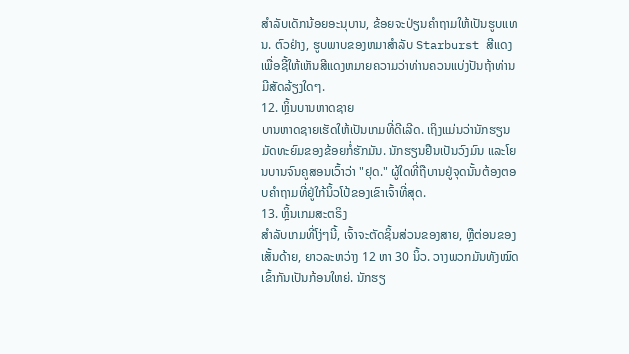ສໍາລັບເດັກນ້ອຍອະນຸບານ, ຂ້ອຍຈະປ່ຽນຄໍາຖາມໃຫ້ເປັນຮູບແທນ. ຕົວຢ່າງ, ຮູບພາບຂອງຫມາສໍາລັບ Starburst ສີແດງເພື່ອຊີ້ໃຫ້ເຫັນສີແດງຫມາຍຄວາມວ່າທ່ານຄວນແບ່ງປັນຖ້າທ່ານມີສັດລ້ຽງໃດໆ.
12. ຫຼິ້ນບານຫາດຊາຍ
ບານຫາດຊາຍເຮັດໃຫ້ເປັນເກມທີ່ດີເລີດ. ເຖິງແມ່ນວ່ານັກຮຽນມັດທະຍົມຂອງຂ້ອຍກໍ່ຮັກມັນ. ນັກຮຽນຢືນເປັນວົງມົນ ແລະໂຍນບານຈົນຄູສອນເວົ້າວ່າ "ຢຸດ." ຜູ້ໃດທີ່ຖືບານຢູ່ຈຸດນັ້ນຕ້ອງຕອບຄໍາຖາມທີ່ຢູ່ໃກ້ນິ້ວໂປ້ຂອງເຂົາເຈົ້າທີ່ສຸດ.
13. ຫຼິ້ນເກມສະຕຣິງ
ສຳລັບເກມທີ່ໂງ່ໆນີ້, ເຈົ້າຈະຕັດຊິ້ນສ່ວນຂອງສາຍ, ຫຼືຕ່ອນຂອງເສັ້ນດ້າຍ, ຍາວລະຫວ່າງ 12 ຫາ 30 ນິ້ວ. ວາງພວກມັນທັງໝົດເຂົ້າກັນເປັນກ້ອນໃຫຍ່. ນັກຮຽ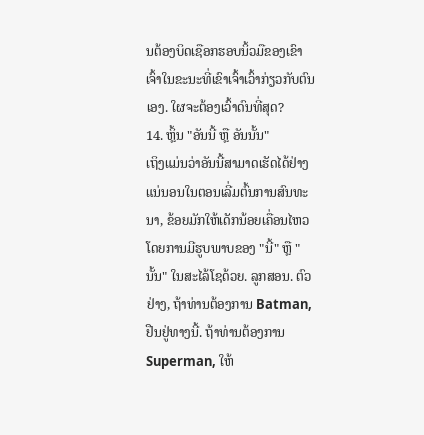ນຕ້ອງບິດເຊືອກຮອບນິ້ວມືຂອງເຂົາເຈົ້າໃນຂະນະທີ່ເຂົາເຈົ້າເວົ້າກ່ຽວກັບຕົນເອງ. ໃຜຈະຕ້ອງເວົ້າດົນທີ່ສຸດ?
14. ຫຼິ້ນ "ອັນນີ້ ຫຼື ອັນນັ້ນ"
ເຖິງແມ່ນວ່າອັນນີ້ສາມາດເຮັດໄດ້ຢ່າງແນ່ນອນໃນຕອນເລີ່ມຕົ້ນການສົນທະນາ, ຂ້ອຍມັກໃຫ້ເດັກນ້ອຍເຄື່ອນໄຫວໂດຍການມີຮູບພາບຂອງ "ນີ້" ຫຼື "ນັ້ນ" ໃນສະໄລ້ໂຊດ້ວຍ. ລູກສອນ. ຕົວຢ່າງ, ຖ້າທ່ານຕ້ອງການ Batman, ຢືນຢູ່ທາງນີ້. ຖ້າທ່ານຕ້ອງການ Superman, ໃຫ້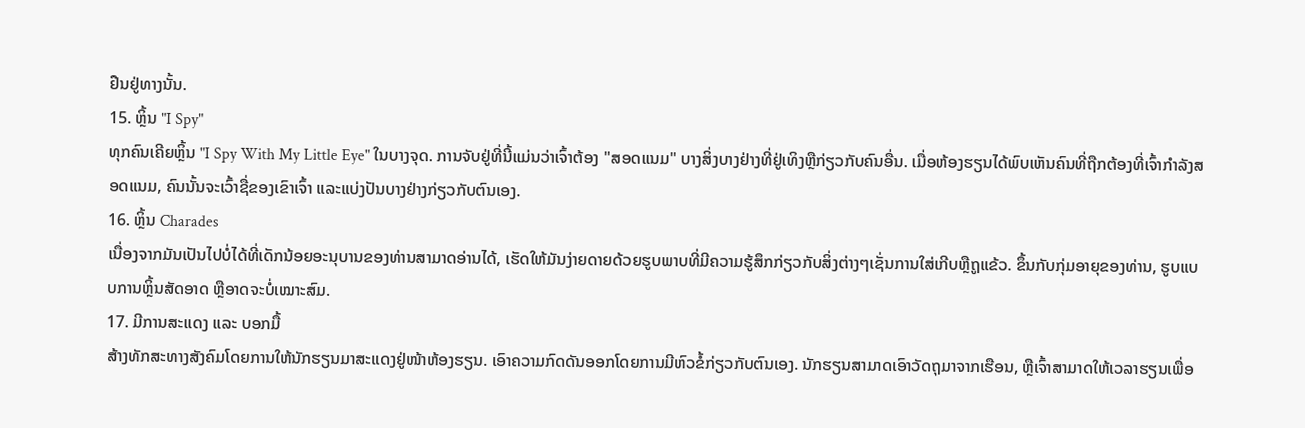ຢືນຢູ່ທາງນັ້ນ.
15. ຫຼິ້ນ "I Spy"
ທຸກຄົນເຄີຍຫຼິ້ນ "I Spy With My Little Eye" ໃນບາງຈຸດ. ການຈັບຢູ່ທີ່ນີ້ແມ່ນວ່າເຈົ້າຕ້ອງ "ສອດແນມ" ບາງສິ່ງບາງຢ່າງທີ່ຢູ່ເທິງຫຼືກ່ຽວກັບຄົນອື່ນ. ເມື່ອຫ້ອງຮຽນໄດ້ພົບເຫັນຄົນທີ່ຖືກຕ້ອງທີ່ເຈົ້າກຳລັງສອດແນມ, ຄົນນັ້ນຈະເວົ້າຊື່ຂອງເຂົາເຈົ້າ ແລະແບ່ງປັນບາງຢ່າງກ່ຽວກັບຕົນເອງ.
16. ຫຼິ້ນ Charades
ເນື່ອງຈາກມັນເປັນໄປບໍ່ໄດ້ທີ່ເດັກນ້ອຍອະນຸບານຂອງທ່ານສາມາດອ່ານໄດ້, ເຮັດໃຫ້ມັນງ່າຍດາຍດ້ວຍຮູບພາບທີ່ມີຄວາມຮູ້ສຶກກ່ຽວກັບສິ່ງຕ່າງໆເຊັ່ນການໃສ່ເກີບຫຼືຖູແຂ້ວ. ຂຶ້ນກັບກຸ່ມອາຍຸຂອງທ່ານ, ຮູບແບບການຫຼິ້ນສັດອາດ ຫຼືອາດຈະບໍ່ເໝາະສົມ.
17. ມີການສະແດງ ແລະ ບອກມື້
ສ້າງທັກສະທາງສັງຄົມໂດຍການໃຫ້ນັກຮຽນມາສະແດງຢູ່ໜ້າຫ້ອງຮຽນ. ເອົາຄວາມກົດດັນອອກໂດຍການມີຫົວຂໍ້ກ່ຽວກັບຕົນເອງ. ນັກຮຽນສາມາດເອົາວັດຖຸມາຈາກເຮືອນ, ຫຼືເຈົ້າສາມາດໃຫ້ເວລາຮຽນເພື່ອ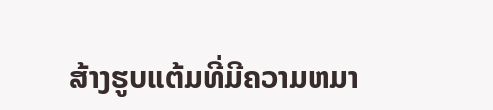ສ້າງຮູບແຕ້ມທີ່ມີຄວາມຫມາ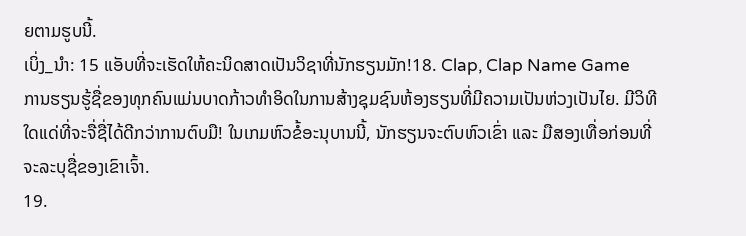ຍຕາມຮູບນີ້.
ເບິ່ງ_ນຳ: 15 ແອັບທີ່ຈະເຮັດໃຫ້ຄະນິດສາດເປັນວິຊາທີ່ນັກຮຽນມັກ!18. Clap, Clap Name Game
ການຮຽນຮູ້ຊື່ຂອງທຸກຄົນແມ່ນບາດກ້າວທຳອິດໃນການສ້າງຊຸມຊົນຫ້ອງຮຽນທີ່ມີຄວາມເປັນຫ່ວງເປັນໄຍ. ມີວິທີໃດແດ່ທີ່ຈະຈື່ຊື່ໄດ້ດີກວ່າການຕົບມື! ໃນເກມຫົວຂໍ້ອະນຸບານນີ້, ນັກຮຽນຈະຕົບຫົວເຂົ່າ ແລະ ມືສອງເທື່ອກ່ອນທີ່ຈະລະບຸຊື່ຂອງເຂົາເຈົ້າ.
19.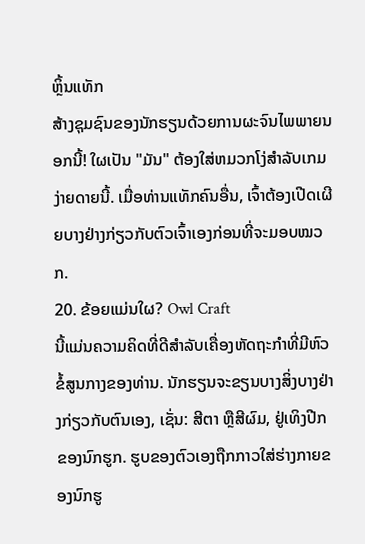ຫຼິ້ນແທັກ
ສ້າງຊຸມຊົນຂອງນັກຮຽນດ້ວຍການຜະຈົນໄພພາຍນອກນີ້! ໃຜເປັນ "ມັນ" ຕ້ອງໃສ່ຫມວກໂງ່ສໍາລັບເກມງ່າຍດາຍນີ້. ເມື່ອທ່ານແທັກຄົນອື່ນ, ເຈົ້າຕ້ອງເປີດເຜີຍບາງຢ່າງກ່ຽວກັບຕົວເຈົ້າເອງກ່ອນທີ່ຈະມອບໝວກ.
20. ຂ້ອຍແມ່ນໃຜ? Owl Craft
ນີ້ແມ່ນຄວາມຄິດທີ່ດີສໍາລັບເຄື່ອງຫັດຖະກໍາທີ່ມີຫົວຂໍ້ສູນກາງຂອງທ່ານ. ນັກຮຽນຈະຂຽນບາງສິ່ງບາງຢ່າງກ່ຽວກັບຕົນເອງ, ເຊັ່ນ: ສີຕາ ຫຼືສີຜົມ, ຢູ່ເທິງປີກຂອງນົກຮູກ. ຮູບຂອງຕົວເອງຖືກກາວໃສ່ຮ່າງກາຍຂອງນົກຮູ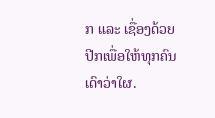ກ ແລະ ເຊື່ອງດ້ວຍປີກເພື່ອໃຫ້ທຸກຄົນເດົາວ່າໃຜ.